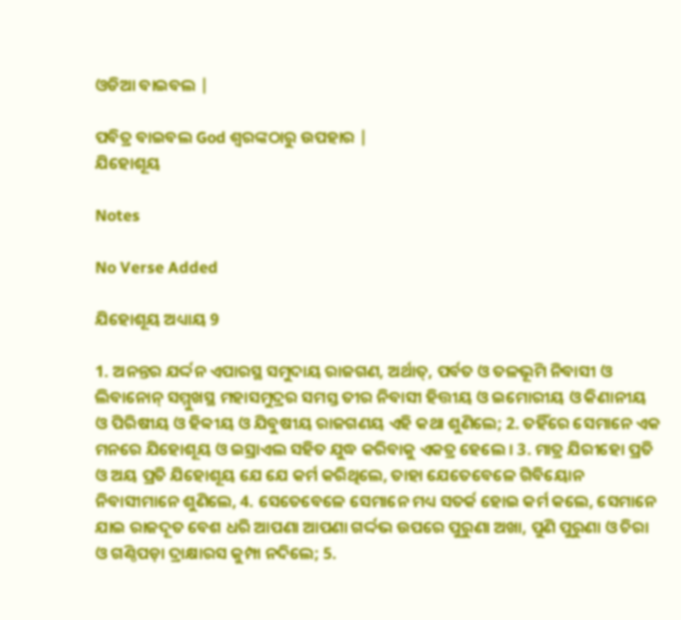ଓଡିଆ ବାଇବଲ |

ପବିତ୍ର ବାଇବଲ God ଶ୍ବରଙ୍କଠାରୁ ଉପହାର |
ଯିହୋଶୂୟ

Notes

No Verse Added

ଯିହୋଶୂୟ ଅଧ୍ୟାୟ 9

1. ଅନନ୍ତର ଯର୍ଦ୍ଦନ ଏପାରସ୍ଥ ସମୁଦାୟ ରାଜଗଣ, ଅର୍ଥାତ୍, ପର୍ବତ ଓ ତଳଭୂମି ନିବାସୀ ଓ ଲିବାନୋନ୍ ସମ୍ମୁଖସ୍ଥ ମହାସମୁଦ୍ରର ସମସ୍ତ ତୀର ନିବାସୀ ହିତ୍ତୀୟ ଓ ଇମୋରୀୟ ଓ କିଣାନୀୟ ଓ ପିରିଷୀୟ ଓ ହିବ୍ବୀୟ ଓ ଯିବୁଷୀୟ ରାଜଗଣୟ ଏହି କଥା ଶୁଣିଲେ; 2. ତହିଁରେ ସେମାନେ ଏକ ମନରେ ଯିହୋଶୂୟ ଓ ଇସ୍ରାଏଲ ସହିତ ଯୁଦ୍ଧ କରିବାକୁ ଏକତ୍ର ହେଲେ । 3. ମାତ୍ର ଯିରୀହୋ ପ୍ରତି ଓ ଅୟ ପ୍ରତି ଯିହୋଶୂୟ ଯେ ଯେ କର୍ମ କରିଥିଲେ, ତାହା ଯେତେବେଳେ ଗିବିୟୋନ ନିବାସୀମାନେ ଶୁଣିଲେ, 4. ସେତେବେଳେ ସେମାନେ ମଧ୍ୟ ସତର୍କ ହୋଇ କର୍ମ କଲେ, ସେମାନେ ଯାଇ ରାଜଦୂତ ବେଶ ଧରି ଆପଣା ଆପଣା ଗର୍ଦ୍ଦଭ ଉପରେ ପୁରୁଣା ଅଖା, ପୁଣି ପୁରୁଣା ଓ ଚିରା ଓ ଗଣ୍ଠିପଡ଼ା ଦ୍ରାକ୍ଷାରସ କୁମ୍ପା ନଦିଲେ; 5.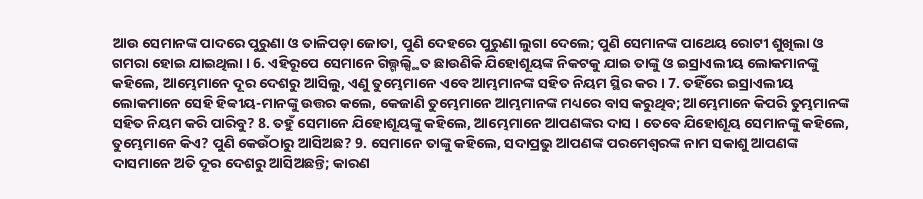ଆଉ ସେମାନଙ୍କ ପାଦରେ ପୁରୁଣା ଓ ତାଳିପଡ଼ା ଜୋତା, ପୁଣି ଦେହରେ ପୁରୁଣା ଲୁଗା ଦେଲେ; ପୁଣି ସେମାନଙ୍କ ପାଥେୟ ରୋଟୀ ଶୁଖିଲା ଓ ଗମରା ହୋଇ ଯାଇଥିଲା । 6. ଏହିରୂପେ ସେମାନେ ଗିଲ୍ଗଲ୍ସ୍ଥିତ ଛାଉଣିକି ଯିହୋଶୂୟଙ୍କ ନିକଟକୁ ଯାଇ ତାଙ୍କୁ ଓ ଇସ୍ରାଏଲୀୟ ଲୋକମାନଙ୍କୁ କହିଲେ, ଆମ୍ଭେମାନେ ଦୂର ଦେଶରୁ ଆସିଲୁ, ଏଣୁ ତୁମ୍ଭେମାନେ ଏବେ ଆମ୍ଭମାନଙ୍କ ସହିତ ନିୟମ ସ୍ଥିର କର । 7. ତହିଁରେ ଇସ୍ରାଏଲୀୟ ଲୋକମାନେ ସେହି ହିବ୍ବୀୟ-ମାନଙ୍କୁ ଉତ୍ତର କଲେ, କେଜାଣି ତୁମ୍ଭେମାନେ ଆମ୍ଭମାନଙ୍କ ମଧ୍ୟରେ ବାସ କରୁଥିବ; ଆମ୍ଭେମାନେ କିପରି ତୁମ୍ଭମାନଙ୍କ ସହିତ ନିୟମ କରି ପାରିବୁ? 8. ତହୁଁ ସେମାନେ ଯିହୋଶୂୟଙ୍କୁ କହିଲେ, ଆମ୍ଭେମାନେ ଆପଣଙ୍କର ଦାସ । ତେବେ ଯିହୋଶୂୟ ସେମାନଙ୍କୁ କହିଲେ, ତୁମ୍ଭେମାନେ କିଏ? ପୁଣି କେଉଁଠାରୁ ଆସିଅଛ? 9. ସେମାନେ ତାଙ୍କୁ କହିଲେ, ସଦାପ୍ରଭୁ ଆପଣଙ୍କ ପରମେଶ୍ଵରଙ୍କ ନାମ ସକାଶୁ ଆପଣଙ୍କ ଦାସମାନେ ଅତି ଦୂର ଦେଶରୁ ଆସିଅଛନ୍ତି; କାରଣ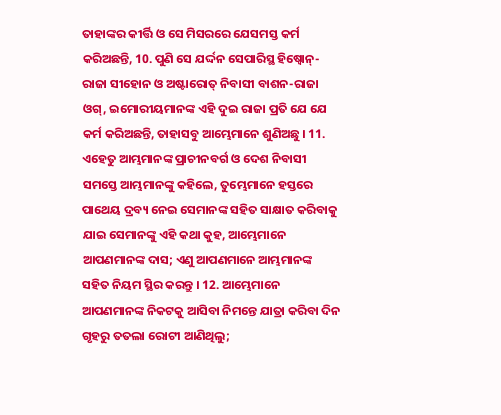ତାହାଙ୍କର କୀର୍ତ୍ତି ଓ ସେ ମିସରରେ ଯେସମସ୍ତ କର୍ମ କରିଅଛନ୍ତି, 10. ପୁଣି ସେ ଯର୍ଦ୍ଦନ ସେପାରିସ୍ଥ ହିଷ୍ବୋନ୍-ରାଜା ସୀହୋନ ଓ ଅଷ୍ଟାରୋତ୍ ନିବାସୀ ବାଶନ-ରାଜା ଓଗ୍, ଇମୋରୀୟମାନଙ୍କ ଏହି ଦୁଇ ରାଜା ପ୍ରତି ଯେ ଯେ କର୍ମ କରିଅଛନ୍ତି, ତାହାସବୁ ଆମ୍ଭେମାନେ ଶୁଣିଅଛୁ । 11. ଏହେତୁ ଆମ୍ଭମାନଙ୍କ ପ୍ରାଚୀନବର୍ଗ ଓ ଦେଶ ନିବାସୀ ସମସ୍ତେ ଆମ୍ଭମାନଙ୍କୁ କହିଲେ, ତୁମ୍ଭେମାନେ ହସ୍ତରେ ପାଥେୟ ଦ୍ରବ୍ୟ ନେଇ ସେମାନଙ୍କ ସହିତ ସାକ୍ଷାତ କରିବାକୁ ଯାଇ ସେମାନଙ୍କୁ ଏହି କଥା କୁହ, ଆମ୍ଭେମାନେ ଆପଣମାନଙ୍କ ଦାସ; ଏଣୁ ଆପଣମାନେ ଆମ୍ଭମାନଙ୍କ ସହିତ ନିୟମ ସ୍ଥିର କରନ୍ତୁ । 12. ଆମ୍ଭେମାନେ ଆପଣମାନଙ୍କ ନିକଟକୁ ଆସିବା ନିମନ୍ତେ ଯାତ୍ରା କରିବା ଦିନ ଗୃହରୁ ତତଲା ରୋଟୀ ଆଣିଥିଲୁ;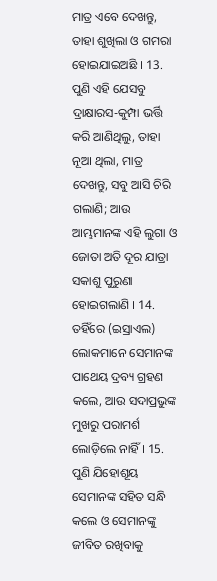ମାତ୍ର ଏବେ ଦେଖନ୍ତୁ, ତାହା ଶୁଖିଲା ଓ ଗମରା ହୋଇଯାଇଅଛି । 13. ପୁଣି ଏହି ଯେସବୁ ଦ୍ରାକ୍ଷାରସ-କୁମ୍ପା ଭର୍ତ୍ତି କରି ଆଣିଥିଲୁ, ତାହା ନୂଆ ଥିଲା, ମାତ୍ର ଦେଖନ୍ତୁ, ସବୁ ଆସି ଚିରି ଗଲାଣି; ଆଉ ଆମ୍ଭମାନଙ୍କ ଏହି ଲୁଗା ଓ ଜୋତା ଅତି ଦୂର ଯାତ୍ରା ସକାଶୁ ପୁରୁଣା ହୋଇଗଲାଣି । 14. ତହିଁରେ (ଇସ୍ରାଏଲ) ଲୋକମାନେ ସେମାନଙ୍କ ପାଥେୟ ଦ୍ରବ୍ୟ ଗ୍ରହଣ କଲେ, ଆଉ ସଦାପ୍ରଭୁଙ୍କ ମୁଖରୁ ପରାମର୍ଶ ଲୋଡ଼ିଲେ ନାହିଁ । 15. ପୁଣି ଯିହୋଶୂୟ ସେମାନଙ୍କ ସହିତ ସନ୍ଧି କଲେ ଓ ସେମାନଙ୍କୁ ଜୀବିତ ରଖିବାକୁ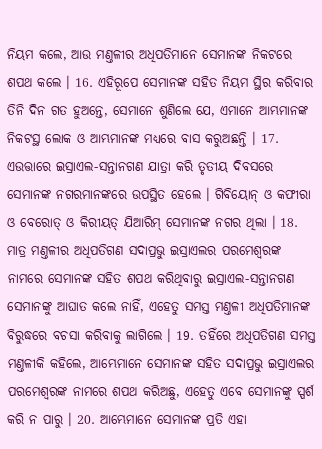ନିୟମ କଲେ, ଆଉ ମଣ୍ତଳୀର ଅଧିପତିମାନେ ସେମାନଙ୍କ ନିକଟରେ ଶପଥ କଲେ । 16. ଏହିରୂପେ ସେମାନଙ୍କ ସହିତ ନିୟମ ସ୍ଥିର କରିବାର ତିନି ଦିନ ଗତ ହୁଅନ୍ତେ, ସେମାନେ ଶୁଣିଲେ ଯେ, ଏମାନେ ଆମ୍ଭମାନଙ୍କ ନିକଟସ୍ଥ ଲୋକ ଓ ଆମ୍ଭମାନଙ୍କ ମଧ୍ୟରେ ବାସ କରୁଅଛନ୍ତି । 17. ଏଉତ୍ତାରେ ଇସ୍ରାଏଲ-ସନ୍ତାନଗଣ ଯାତ୍ରା କରି ତୃତୀୟ ଦିବସରେ ସେମାନଙ୍କ ନଗରମାନଙ୍କରେ ଉପସ୍ଥିତ ହେଲେ । ଗିବିୟୋନ୍ ଓ କଫୀରା ଓ ବେରୋତ୍ ଓ କିରୀୟତ୍ ଯିଆରିମ୍ ସେମାନଙ୍କ ନଗର ଥିଲା । 18. ମାତ୍ର ମଣ୍ତଳୀର ଅଧିପତିଗଣ ସଦାପ୍ରଭୁ ଇସ୍ରାଏଲର ପରମେଶ୍ଵରଙ୍କ ନାମରେ ସେମାନଙ୍କ ସହିତ ଶପଥ କରିଥିବାରୁ ଇସ୍ରାଏଲ-ସନ୍ତାନଗଣ ସେମାନଙ୍କୁ ଆଘାତ କଲେ ନାହିଁ, ଏହେତୁ ସମସ୍ତ ମଣ୍ତଳୀ ଅଧିପତିମାନଙ୍କ ବିରୁଦ୍ଧରେ ବଚସା କରିବାକୁ ଲାଗିଲେ । 19. ତହିଁରେ ଅଧିପତିଗଣ ସମସ୍ତ ମଣ୍ତଳୀକି କହିଲେ, ଆମ୍ଭେମାନେ ସେମାନଙ୍କ ସହିତ ସଦାପ୍ରଭୁ ଇସ୍ରାଏଲର ପରମେଶ୍ଵରଙ୍କ ନାମରେ ଶପଥ କରିଅଛୁ, ଏହେତୁ ଏବେ ସେମାନଙ୍କୁ ସ୍ପର୍ଶ କରି ନ ପାରୁ । 20. ଆମ୍ଭେମାନେ ସେମାନଙ୍କ ପ୍ରତି ଏହା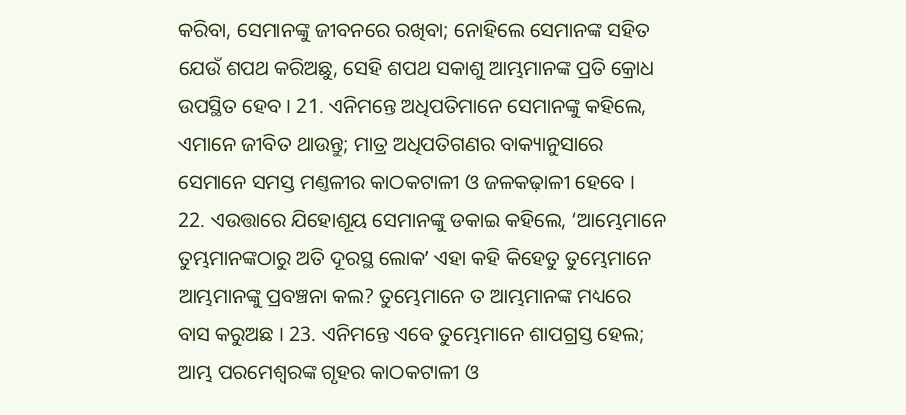କରିବା, ସେମାନଙ୍କୁ ଜୀବନରେ ରଖିବା; ନୋହିଲେ ସେମାନଙ୍କ ସହିତ ଯେଉଁ ଶପଥ କରିଅଛୁ, ସେହି ଶପଥ ସକାଶୁ ଆମ୍ଭମାନଙ୍କ ପ୍ରତି କ୍ରୋଧ ଉପସ୍ଥିତ ହେବ । 21. ଏନିମନ୍ତେ ଅଧିପତିମାନେ ସେମାନଙ୍କୁ କହିଲେ, ଏମାନେ ଜୀବିତ ଥାଉନ୍ତୁ; ମାତ୍ର ଅଧିପତିଗଣର ବାକ୍ୟାନୁସାରେ ସେମାନେ ସମସ୍ତ ମଣ୍ତଳୀର କାଠକଟାଳୀ ଓ ଜଳକଢ଼ାଳୀ ହେବେ । 22. ଏଉତ୍ତାରେ ଯିହୋଶୂୟ ସେମାନଙ୍କୁ ଡକାଇ କହିଲେ, ‘ଆମ୍ଭେମାନେ ତୁମ୍ଭମାନଙ୍କଠାରୁ ଅତି ଦୂରସ୍ଥ ଲୋକʼ ଏହା କହି କିହେତୁ ତୁମ୍ଭେମାନେ ଆମ୍ଭମାନଙ୍କୁ ପ୍ରବଞ୍ଚନା କଲ? ତୁମ୍ଭେମାନେ ତ ଆମ୍ଭମାନଙ୍କ ମଧ୍ୟରେ ବାସ କରୁଅଛ । 23. ଏନିମନ୍ତେ ଏବେ ତୁମ୍ଭେମାନେ ଶାପଗ୍ରସ୍ତ ହେଲ; ଆମ୍ଭ ପରମେଶ୍ଵରଙ୍କ ଗୃହର କାଠକଟାଳୀ ଓ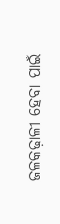ଜଳକଢ଼ାଳୀ ହେବା ପାଇଁ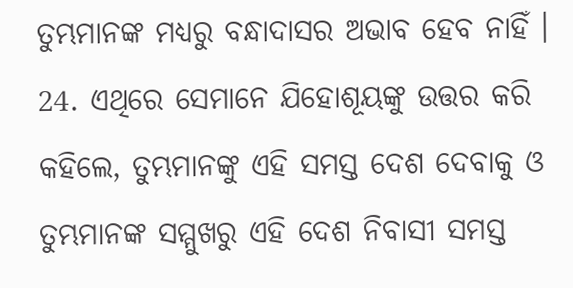ତୁମ୍ଭମାନଙ୍କ ମଧ୍ୟରୁ ବନ୍ଧାଦାସର ଅଭାବ ହେବ ନାହିଁ । 24. ଏଥିରେ ସେମାନେ ଯିହୋଶୂୟଙ୍କୁ ଉତ୍ତର କରି କହିଲେ, ତୁମ୍ଭମାନଙ୍କୁ ଏହି ସମସ୍ତ ଦେଶ ଦେବାକୁ ଓ ତୁମ୍ଭମାନଙ୍କ ସମ୍ମୁଖରୁ ଏହି ଦେଶ ନିବାସୀ ସମସ୍ତ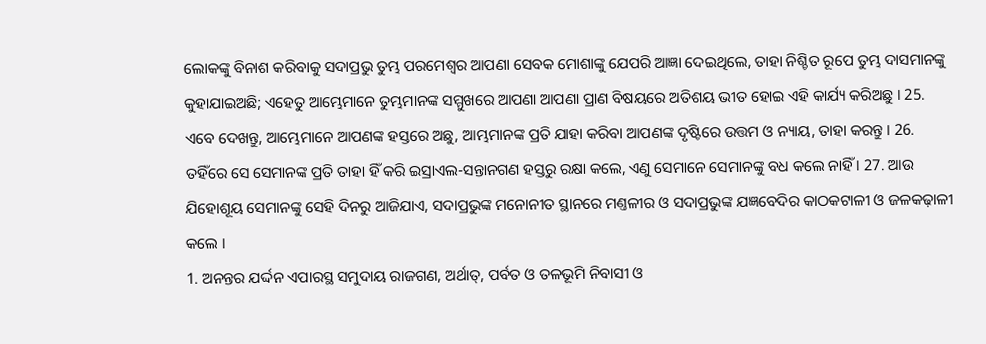ଲୋକଙ୍କୁ ବିନାଶ କରିବାକୁ ସଦାପ୍ରଭୁ ତୁମ୍ଭ ପରମେଶ୍ଵର ଆପଣା ସେବକ ମୋଶାଙ୍କୁ ଯେପରି ଆଜ୍ଞା ଦେଇଥିଲେ, ତାହା ନିଶ୍ଚିତ ରୂପେ ତୁମ୍ଭ ଦାସମାନଙ୍କୁ କୁହାଯାଇଅଛି; ଏହେତୁ ଆମ୍ଭେମାନେ ତୁମ୍ଭମାନଙ୍କ ସମ୍ମୁଖରେ ଆପଣା ଆପଣା ପ୍ରାଣ ବିଷୟରେ ଅତିଶୟ ଭୀତ ହୋଇ ଏହି କାର୍ଯ୍ୟ କରିଅଛୁ । 25. ଏବେ ଦେଖନ୍ତୁ, ଆମ୍ଭେମାନେ ଆପଣଙ୍କ ହସ୍ତରେ ଅଛୁ, ଆମ୍ଭମାନଙ୍କ ପ୍ରତି ଯାହା କରିବା ଆପଣଙ୍କ ଦୃଷ୍ଟିରେ ଉତ୍ତମ ଓ ନ୍ୟାୟ, ତାହା କରନ୍ତୁ । 26. ତହିଁରେ ସେ ସେମାନଙ୍କ ପ୍ରତି ତାହା ହିଁ କରି ଇସ୍ରାଏଲ-ସନ୍ତାନଗଣ ହସ୍ତରୁ ରକ୍ଷା କଲେ, ଏଣୁ ସେମାନେ ସେମାନଙ୍କୁ ବଧ କଲେ ନାହିଁ । 27. ଆଉ ଯିହୋଶୂୟ ସେମାନଙ୍କୁ ସେହି ଦିନରୁ ଆଜିଯାଏ, ସଦାପ୍ରଭୁଙ୍କ ମନୋନୀତ ସ୍ଥାନରେ ମଣ୍ତଳୀର ଓ ସଦାପ୍ରଭୁଙ୍କ ଯଜ୍ଞବେଦିର କାଠକଟାଳୀ ଓ ଜଳକଢ଼ାଳୀ କଲେ ।
1. ଅନନ୍ତର ଯର୍ଦ୍ଦନ ଏପାରସ୍ଥ ସମୁଦାୟ ରାଜଗଣ, ଅର୍ଥାତ୍, ପର୍ବତ ଓ ତଳଭୂମି ନିବାସୀ ଓ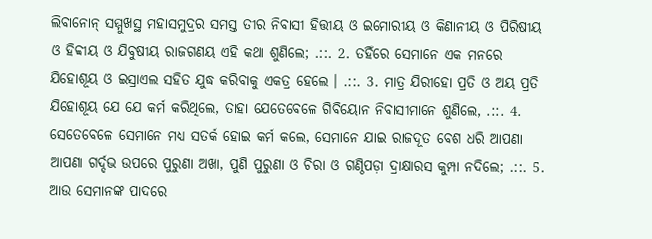ଲିବାନୋନ୍ ସମ୍ମୁଖସ୍ଥ ମହାସମୁଦ୍ରର ସମସ୍ତ ତୀର ନିବାସୀ ହିତ୍ତୀୟ ଓ ଇମୋରୀୟ ଓ କିଣାନୀୟ ଓ ପିରିଷୀୟ ଓ ହିବ୍ବୀୟ ଓ ଯିବୁଷୀୟ ରାଜଗଣୟ ଏହି କଥା ଶୁଣିଲେ; .::. 2. ତହିଁରେ ସେମାନେ ଏକ ମନରେ ଯିହୋଶୂୟ ଓ ଇସ୍ରାଏଲ ସହିତ ଯୁଦ୍ଧ କରିବାକୁ ଏକତ୍ର ହେଲେ । .::. 3. ମାତ୍ର ଯିରୀହୋ ପ୍ରତି ଓ ଅୟ ପ୍ରତି ଯିହୋଶୂୟ ଯେ ଯେ କର୍ମ କରିଥିଲେ, ତାହା ଯେତେବେଳେ ଗିବିୟୋନ ନିବାସୀମାନେ ଶୁଣିଲେ, .::. 4. ସେତେବେଳେ ସେମାନେ ମଧ୍ୟ ସତର୍କ ହୋଇ କର୍ମ କଲେ, ସେମାନେ ଯାଇ ରାଜଦୂତ ବେଶ ଧରି ଆପଣା ଆପଣା ଗର୍ଦ୍ଦଭ ଉପରେ ପୁରୁଣା ଅଖା, ପୁଣି ପୁରୁଣା ଓ ଚିରା ଓ ଗଣ୍ଠିପଡ଼ା ଦ୍ରାକ୍ଷାରସ କୁମ୍ପା ନଦିଲେ; .::. 5. ଆଉ ସେମାନଙ୍କ ପାଦରେ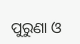ପୁରୁଣା ଓ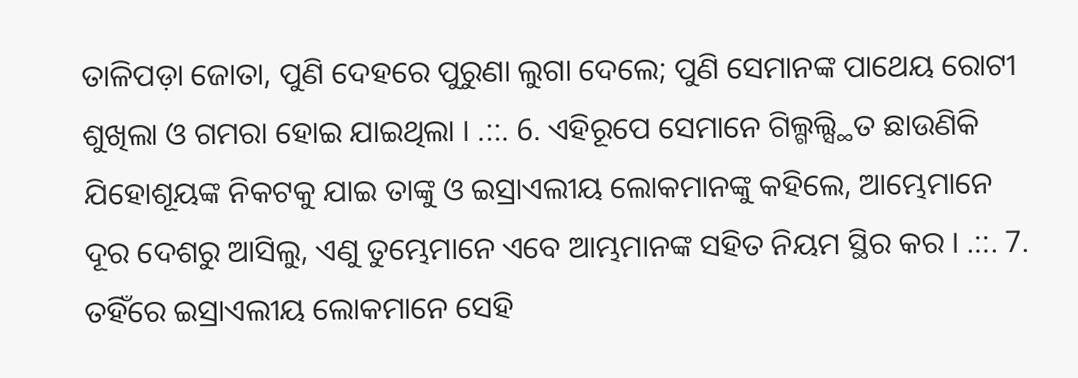ତାଳିପଡ଼ା ଜୋତା, ପୁଣି ଦେହରେ ପୁରୁଣା ଲୁଗା ଦେଲେ; ପୁଣି ସେମାନଙ୍କ ପାଥେୟ ରୋଟୀ ଶୁଖିଲା ଓ ଗମରା ହୋଇ ଯାଇଥିଲା । .::. 6. ଏହିରୂପେ ସେମାନେ ଗିଲ୍ଗଲ୍ସ୍ଥିତ ଛାଉଣିକି ଯିହୋଶୂୟଙ୍କ ନିକଟକୁ ଯାଇ ତାଙ୍କୁ ଓ ଇସ୍ରାଏଲୀୟ ଲୋକମାନଙ୍କୁ କହିଲେ, ଆମ୍ଭେମାନେ ଦୂର ଦେଶରୁ ଆସିଲୁ, ଏଣୁ ତୁମ୍ଭେମାନେ ଏବେ ଆମ୍ଭମାନଙ୍କ ସହିତ ନିୟମ ସ୍ଥିର କର । .::. 7. ତହିଁରେ ଇସ୍ରାଏଲୀୟ ଲୋକମାନେ ସେହି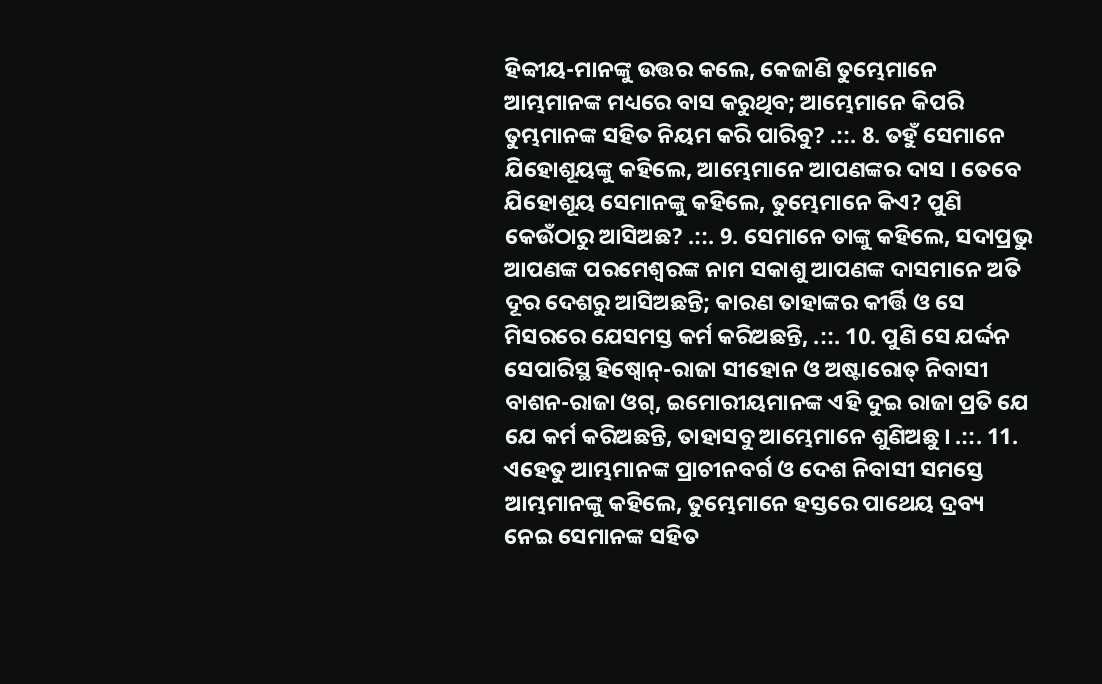ହିବ୍ବୀୟ-ମାନଙ୍କୁ ଉତ୍ତର କଲେ, କେଜାଣି ତୁମ୍ଭେମାନେ ଆମ୍ଭମାନଙ୍କ ମଧ୍ୟରେ ବାସ କରୁଥିବ; ଆମ୍ଭେମାନେ କିପରି ତୁମ୍ଭମାନଙ୍କ ସହିତ ନିୟମ କରି ପାରିବୁ? .::. 8. ତହୁଁ ସେମାନେ ଯିହୋଶୂୟଙ୍କୁ କହିଲେ, ଆମ୍ଭେମାନେ ଆପଣଙ୍କର ଦାସ । ତେବେ ଯିହୋଶୂୟ ସେମାନଙ୍କୁ କହିଲେ, ତୁମ୍ଭେମାନେ କିଏ? ପୁଣି କେଉଁଠାରୁ ଆସିଅଛ? .::. 9. ସେମାନେ ତାଙ୍କୁ କହିଲେ, ସଦାପ୍ରଭୁ ଆପଣଙ୍କ ପରମେଶ୍ଵରଙ୍କ ନାମ ସକାଶୁ ଆପଣଙ୍କ ଦାସମାନେ ଅତି ଦୂର ଦେଶରୁ ଆସିଅଛନ୍ତି; କାରଣ ତାହାଙ୍କର କୀର୍ତ୍ତି ଓ ସେ ମିସରରେ ଯେସମସ୍ତ କର୍ମ କରିଅଛନ୍ତି, .::. 10. ପୁଣି ସେ ଯର୍ଦ୍ଦନ ସେପାରିସ୍ଥ ହିଷ୍ବୋନ୍-ରାଜା ସୀହୋନ ଓ ଅଷ୍ଟାରୋତ୍ ନିବାସୀ ବାଶନ-ରାଜା ଓଗ୍, ଇମୋରୀୟମାନଙ୍କ ଏହି ଦୁଇ ରାଜା ପ୍ରତି ଯେ ଯେ କର୍ମ କରିଅଛନ୍ତି, ତାହାସବୁ ଆମ୍ଭେମାନେ ଶୁଣିଅଛୁ । .::. 11. ଏହେତୁ ଆମ୍ଭମାନଙ୍କ ପ୍ରାଚୀନବର୍ଗ ଓ ଦେଶ ନିବାସୀ ସମସ୍ତେ ଆମ୍ଭମାନଙ୍କୁ କହିଲେ, ତୁମ୍ଭେମାନେ ହସ୍ତରେ ପାଥେୟ ଦ୍ରବ୍ୟ ନେଇ ସେମାନଙ୍କ ସହିତ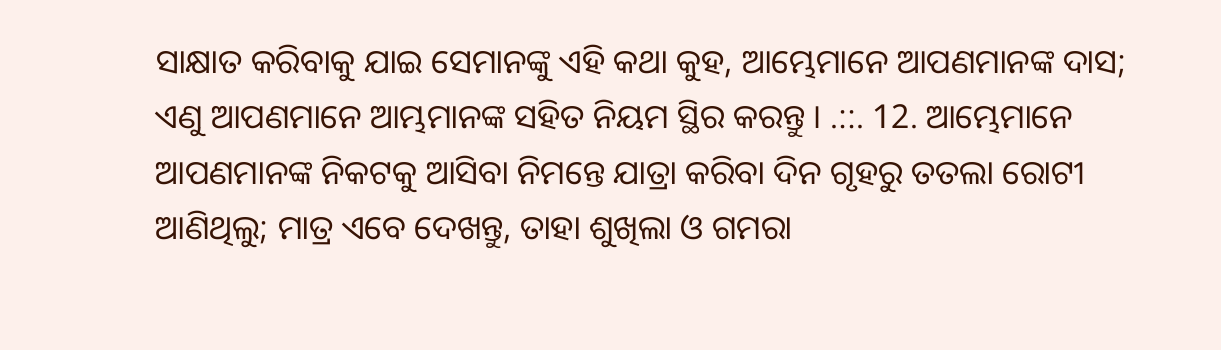ସାକ୍ଷାତ କରିବାକୁ ଯାଇ ସେମାନଙ୍କୁ ଏହି କଥା କୁହ, ଆମ୍ଭେମାନେ ଆପଣମାନଙ୍କ ଦାସ; ଏଣୁ ଆପଣମାନେ ଆମ୍ଭମାନଙ୍କ ସହିତ ନିୟମ ସ୍ଥିର କରନ୍ତୁ । .::. 12. ଆମ୍ଭେମାନେ ଆପଣମାନଙ୍କ ନିକଟକୁ ଆସିବା ନିମନ୍ତେ ଯାତ୍ରା କରିବା ଦିନ ଗୃହରୁ ତତଲା ରୋଟୀ ଆଣିଥିଲୁ; ମାତ୍ର ଏବେ ଦେଖନ୍ତୁ, ତାହା ଶୁଖିଲା ଓ ଗମରା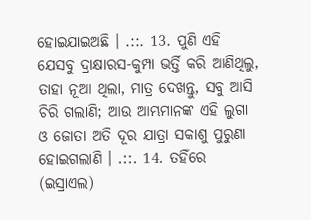ହୋଇଯାଇଅଛି । .::. 13. ପୁଣି ଏହି ଯେସବୁ ଦ୍ରାକ୍ଷାରସ-କୁମ୍ପା ଭର୍ତ୍ତି କରି ଆଣିଥିଲୁ, ତାହା ନୂଆ ଥିଲା, ମାତ୍ର ଦେଖନ୍ତୁ, ସବୁ ଆସି ଚିରି ଗଲାଣି; ଆଉ ଆମ୍ଭମାନଙ୍କ ଏହି ଲୁଗା ଓ ଜୋତା ଅତି ଦୂର ଯାତ୍ରା ସକାଶୁ ପୁରୁଣା ହୋଇଗଲାଣି । .::. 14. ତହିଁରେ (ଇସ୍ରାଏଲ)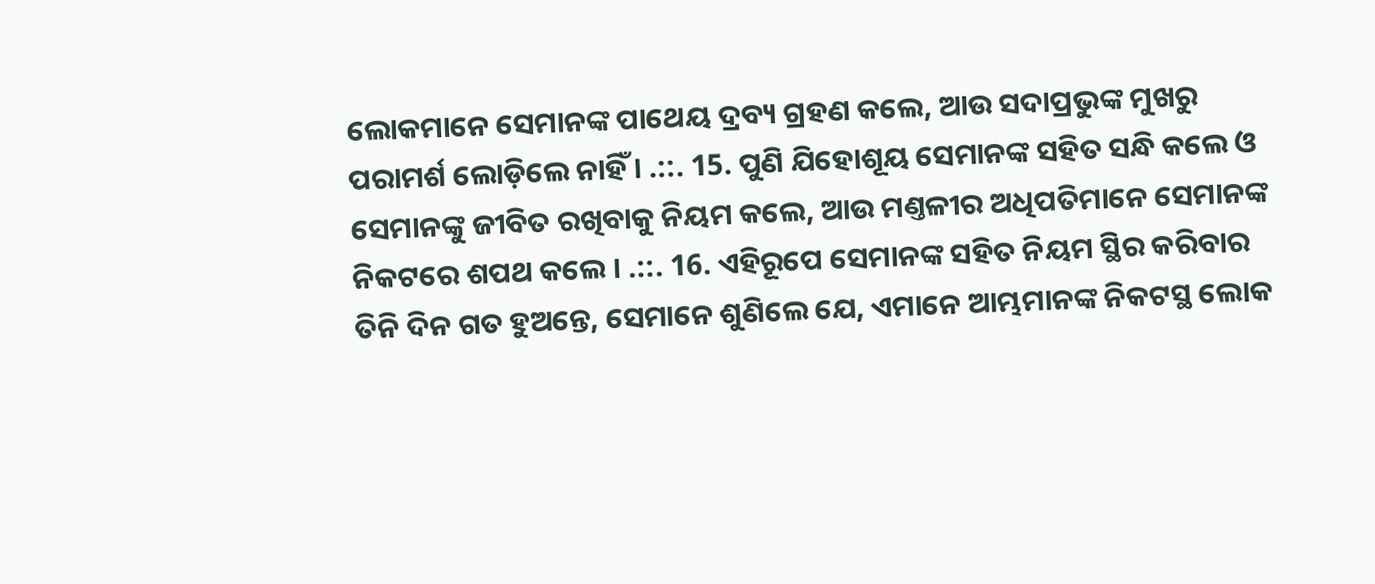ଲୋକମାନେ ସେମାନଙ୍କ ପାଥେୟ ଦ୍ରବ୍ୟ ଗ୍ରହଣ କଲେ, ଆଉ ସଦାପ୍ରଭୁଙ୍କ ମୁଖରୁ ପରାମର୍ଶ ଲୋଡ଼ିଲେ ନାହିଁ । .::. 15. ପୁଣି ଯିହୋଶୂୟ ସେମାନଙ୍କ ସହିତ ସନ୍ଧି କଲେ ଓ ସେମାନଙ୍କୁ ଜୀବିତ ରଖିବାକୁ ନିୟମ କଲେ, ଆଉ ମଣ୍ତଳୀର ଅଧିପତିମାନେ ସେମାନଙ୍କ ନିକଟରେ ଶପଥ କଲେ । .::. 16. ଏହିରୂପେ ସେମାନଙ୍କ ସହିତ ନିୟମ ସ୍ଥିର କରିବାର ତିନି ଦିନ ଗତ ହୁଅନ୍ତେ, ସେମାନେ ଶୁଣିଲେ ଯେ, ଏମାନେ ଆମ୍ଭମାନଙ୍କ ନିକଟସ୍ଥ ଲୋକ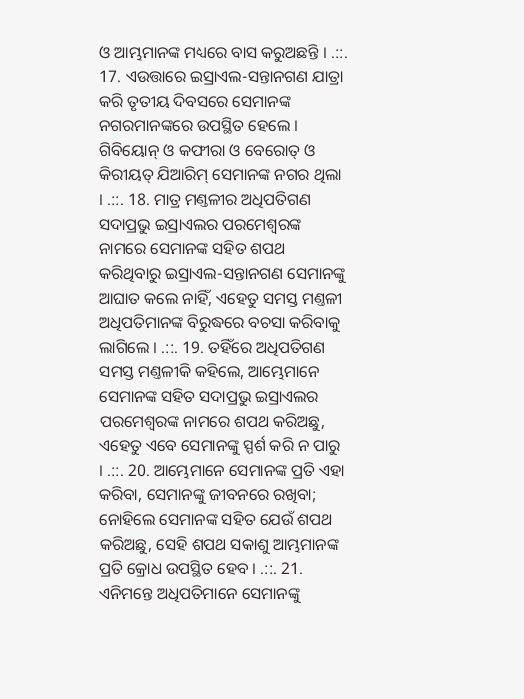ଓ ଆମ୍ଭମାନଙ୍କ ମଧ୍ୟରେ ବାସ କରୁଅଛନ୍ତି । .::. 17. ଏଉତ୍ତାରେ ଇସ୍ରାଏଲ-ସନ୍ତାନଗଣ ଯାତ୍ରା କରି ତୃତୀୟ ଦିବସରେ ସେମାନଙ୍କ ନଗରମାନଙ୍କରେ ଉପସ୍ଥିତ ହେଲେ । ଗିବିୟୋନ୍ ଓ କଫୀରା ଓ ବେରୋତ୍ ଓ କିରୀୟତ୍ ଯିଆରିମ୍ ସେମାନଙ୍କ ନଗର ଥିଲା । .::. 18. ମାତ୍ର ମଣ୍ତଳୀର ଅଧିପତିଗଣ ସଦାପ୍ରଭୁ ଇସ୍ରାଏଲର ପରମେଶ୍ଵରଙ୍କ ନାମରେ ସେମାନଙ୍କ ସହିତ ଶପଥ କରିଥିବାରୁ ଇସ୍ରାଏଲ-ସନ୍ତାନଗଣ ସେମାନଙ୍କୁ ଆଘାତ କଲେ ନାହିଁ, ଏହେତୁ ସମସ୍ତ ମଣ୍ତଳୀ ଅଧିପତିମାନଙ୍କ ବିରୁଦ୍ଧରେ ବଚସା କରିବାକୁ ଲାଗିଲେ । .::. 19. ତହିଁରେ ଅଧିପତିଗଣ ସମସ୍ତ ମଣ୍ତଳୀକି କହିଲେ, ଆମ୍ଭେମାନେ ସେମାନଙ୍କ ସହିତ ସଦାପ୍ରଭୁ ଇସ୍ରାଏଲର ପରମେଶ୍ଵରଙ୍କ ନାମରେ ଶପଥ କରିଅଛୁ, ଏହେତୁ ଏବେ ସେମାନଙ୍କୁ ସ୍ପର୍ଶ କରି ନ ପାରୁ । .::. 20. ଆମ୍ଭେମାନେ ସେମାନଙ୍କ ପ୍ରତି ଏହା କରିବା, ସେମାନଙ୍କୁ ଜୀବନରେ ରଖିବା; ନୋହିଲେ ସେମାନଙ୍କ ସହିତ ଯେଉଁ ଶପଥ କରିଅଛୁ, ସେହି ଶପଥ ସକାଶୁ ଆମ୍ଭମାନଙ୍କ ପ୍ରତି କ୍ରୋଧ ଉପସ୍ଥିତ ହେବ । .::. 21. ଏନିମନ୍ତେ ଅଧିପତିମାନେ ସେମାନଙ୍କୁ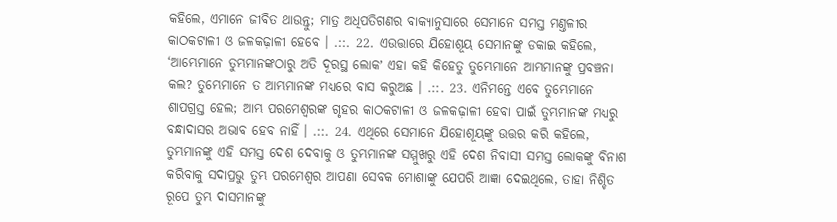କହିଲେ, ଏମାନେ ଜୀବିତ ଥାଉନ୍ତୁ; ମାତ୍ର ଅଧିପତିଗଣର ବାକ୍ୟାନୁସାରେ ସେମାନେ ସମସ୍ତ ମଣ୍ତଳୀର କାଠକଟାଳୀ ଓ ଜଳକଢ଼ାଳୀ ହେବେ । .::. 22. ଏଉତ୍ତାରେ ଯିହୋଶୂୟ ସେମାନଙ୍କୁ ଡକାଇ କହିଲେ, ‘ଆମ୍ଭେମାନେ ତୁମ୍ଭମାନଙ୍କଠାରୁ ଅତି ଦୂରସ୍ଥ ଲୋକʼ ଏହା କହି କିହେତୁ ତୁମ୍ଭେମାନେ ଆମ୍ଭମାନଙ୍କୁ ପ୍ରବଞ୍ଚନା କଲ? ତୁମ୍ଭେମାନେ ତ ଆମ୍ଭମାନଙ୍କ ମଧ୍ୟରେ ବାସ କରୁଅଛ । .::. 23. ଏନିମନ୍ତେ ଏବେ ତୁମ୍ଭେମାନେ ଶାପଗ୍ରସ୍ତ ହେଲ; ଆମ୍ଭ ପରମେଶ୍ଵରଙ୍କ ଗୃହର କାଠକଟାଳୀ ଓ ଜଳକଢ଼ାଳୀ ହେବା ପାଇଁ ତୁମ୍ଭମାନଙ୍କ ମଧ୍ୟରୁ ବନ୍ଧାଦାସର ଅଭାବ ହେବ ନାହିଁ । .::. 24. ଏଥିରେ ସେମାନେ ଯିହୋଶୂୟଙ୍କୁ ଉତ୍ତର କରି କହିଲେ, ତୁମ୍ଭମାନଙ୍କୁ ଏହି ସମସ୍ତ ଦେଶ ଦେବାକୁ ଓ ତୁମ୍ଭମାନଙ୍କ ସମ୍ମୁଖରୁ ଏହି ଦେଶ ନିବାସୀ ସମସ୍ତ ଲୋକଙ୍କୁ ବିନାଶ କରିବାକୁ ସଦାପ୍ରଭୁ ତୁମ୍ଭ ପରମେଶ୍ଵର ଆପଣା ସେବକ ମୋଶାଙ୍କୁ ଯେପରି ଆଜ୍ଞା ଦେଇଥିଲେ, ତାହା ନିଶ୍ଚିତ ରୂପେ ତୁମ୍ଭ ଦାସମାନଙ୍କୁ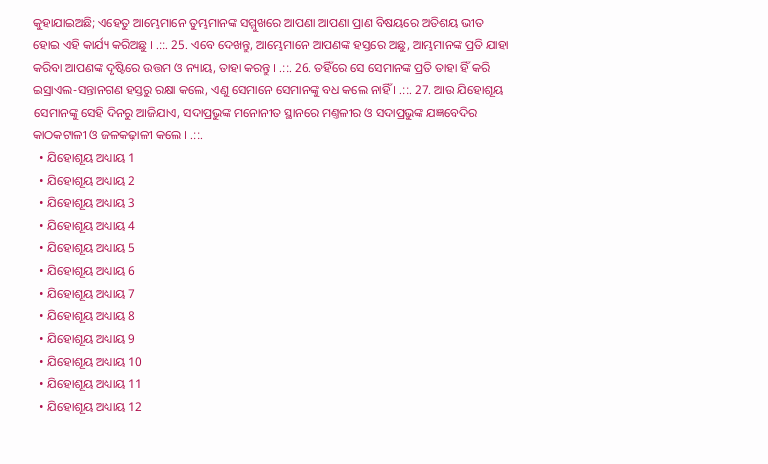କୁହାଯାଇଅଛି; ଏହେତୁ ଆମ୍ଭେମାନେ ତୁମ୍ଭମାନଙ୍କ ସମ୍ମୁଖରେ ଆପଣା ଆପଣା ପ୍ରାଣ ବିଷୟରେ ଅତିଶୟ ଭୀତ ହୋଇ ଏହି କାର୍ଯ୍ୟ କରିଅଛୁ । .::. 25. ଏବେ ଦେଖନ୍ତୁ, ଆମ୍ଭେମାନେ ଆପଣଙ୍କ ହସ୍ତରେ ଅଛୁ, ଆମ୍ଭମାନଙ୍କ ପ୍ରତି ଯାହା କରିବା ଆପଣଙ୍କ ଦୃଷ୍ଟିରେ ଉତ୍ତମ ଓ ନ୍ୟାୟ, ତାହା କରନ୍ତୁ । .::. 26. ତହିଁରେ ସେ ସେମାନଙ୍କ ପ୍ରତି ତାହା ହିଁ କରି ଇସ୍ରାଏଲ-ସନ୍ତାନଗଣ ହସ୍ତରୁ ରକ୍ଷା କଲେ, ଏଣୁ ସେମାନେ ସେମାନଙ୍କୁ ବଧ କଲେ ନାହିଁ । .::. 27. ଆଉ ଯିହୋଶୂୟ ସେମାନଙ୍କୁ ସେହି ଦିନରୁ ଆଜିଯାଏ, ସଦାପ୍ରଭୁଙ୍କ ମନୋନୀତ ସ୍ଥାନରେ ମଣ୍ତଳୀର ଓ ସଦାପ୍ରଭୁଙ୍କ ଯଜ୍ଞବେଦିର କାଠକଟାଳୀ ଓ ଜଳକଢ଼ାଳୀ କଲେ । .::.
  • ଯିହୋଶୂୟ ଅଧ୍ୟାୟ 1
  • ଯିହୋଶୂୟ ଅଧ୍ୟାୟ 2
  • ଯିହୋଶୂୟ ଅଧ୍ୟାୟ 3
  • ଯିହୋଶୂୟ ଅଧ୍ୟାୟ 4
  • ଯିହୋଶୂୟ ଅଧ୍ୟାୟ 5
  • ଯିହୋଶୂୟ ଅଧ୍ୟାୟ 6
  • ଯିହୋଶୂୟ ଅଧ୍ୟାୟ 7
  • ଯିହୋଶୂୟ ଅଧ୍ୟାୟ 8
  • ଯିହୋଶୂୟ ଅଧ୍ୟାୟ 9
  • ଯିହୋଶୂୟ ଅଧ୍ୟାୟ 10
  • ଯିହୋଶୂୟ ଅଧ୍ୟାୟ 11
  • ଯିହୋଶୂୟ ଅଧ୍ୟାୟ 12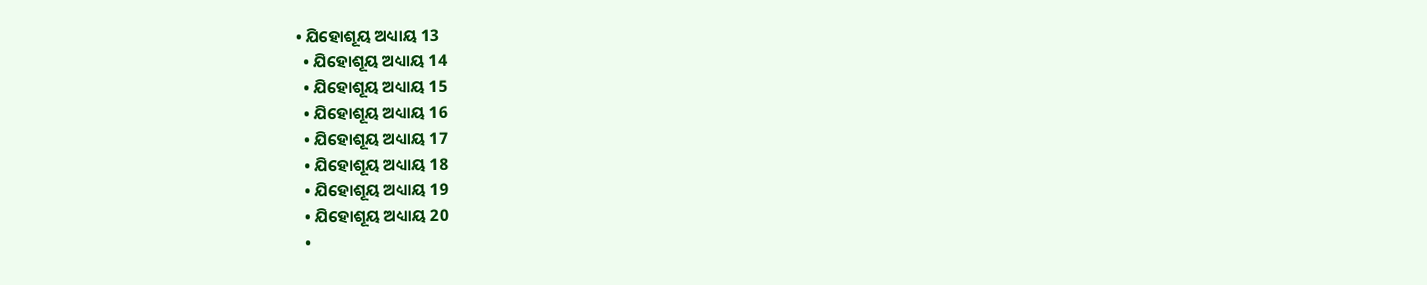• ଯିହୋଶୂୟ ଅଧ୍ୟାୟ 13
  • ଯିହୋଶୂୟ ଅଧ୍ୟାୟ 14
  • ଯିହୋଶୂୟ ଅଧ୍ୟାୟ 15
  • ଯିହୋଶୂୟ ଅଧ୍ୟାୟ 16
  • ଯିହୋଶୂୟ ଅଧ୍ୟାୟ 17
  • ଯିହୋଶୂୟ ଅଧ୍ୟାୟ 18
  • ଯିହୋଶୂୟ ଅଧ୍ୟାୟ 19
  • ଯିହୋଶୂୟ ଅଧ୍ୟାୟ 20
  •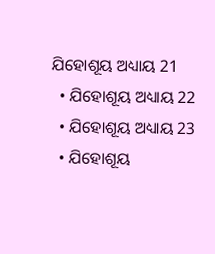ଯିହୋଶୂୟ ଅଧ୍ୟାୟ 21
  • ଯିହୋଶୂୟ ଅଧ୍ୟାୟ 22
  • ଯିହୋଶୂୟ ଅଧ୍ୟାୟ 23
  • ଯିହୋଶୂୟ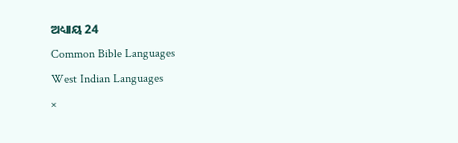ଅଧ୍ୟାୟ 24
Common Bible Languages
West Indian Languages
×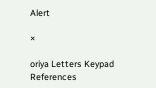Alert

×

oriya Letters Keypad References